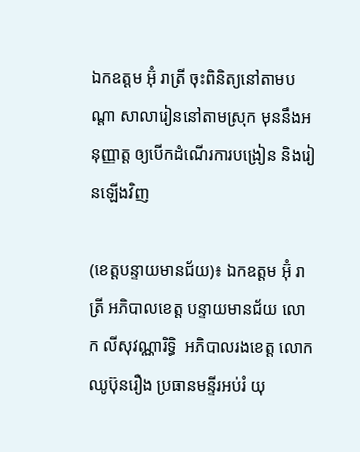ឯកឧត្តម អ៊ុំ រាត្រី ចុះពិនិត្យនៅតាមបណ្តា សាលារៀននៅតាមស្រុក មុននឹងអនុញ្ញាត្ត ឲ្យបើកដំណើរការបង្រៀន និងរៀនឡើងវិញ

(ខេត្តបន្ទាយមានជ័យ)៖ ឯកឧត្តម អ៊ុំ រាត្រី អភិបាលខេត្ត បន្ទាយមានជ័យ លោក លីសុវណ្ណារិទ្ធិ  អភិបាលរងខេត្ត លោកឈូប៊ុនរឿង ប្រធានមន្ទីរអប់រំ យុ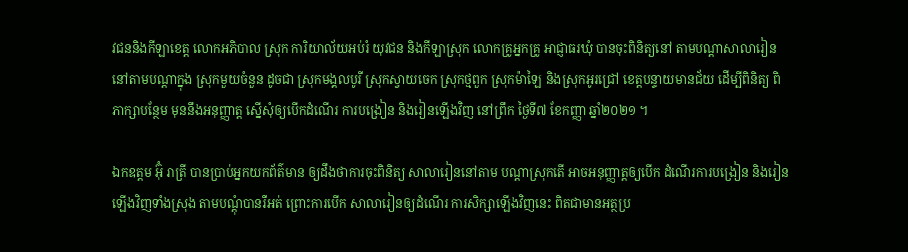វជននិងកីឡាខេត្ត លោកអភិបាល ស្រុក ការិយាល័យអប់រំ យុវជន និងកីឡាស្រុក លោកគ្រូអ្នកគ្រូ អាជ្ញាធរឃុំ បានចុះពិនិត្យនៅ តាមបណ្តាសាលារៀន នៅតាមបណ្តាក្នុង ស្រុកមួយចំនួន ដូចជា ស្រុកមង្គលបូរី ស្រុកស្វាយចេក ស្រុកថ្មពួក ស្រុកម៉ាឡៃ និងស្រុកអូរជ្រៅ ខេត្តបន្ទាយមានជ័យ ដើម្បីពិនិត្យ ពិភាក្សាបន្ថែម មុននឹងអនុញ្ញាត្ត ស្នើសុំឲ្យបើកដំណើរ ការបង្រៀន និងរៀនឡើងវិញ នៅព្រឹក ថ្ងៃទី៧ ខែកញ្ញា ឆ្នាំ២០២១ ។

ឯកឧត្តម អ៊ុំ រាត្រី បានប្រាប់អ្នកយកព័ត៌មាន ឲ្យដឹងថាការចុះពិនិត្យ សាលារៀននៅតាម បណ្តាស្រុកតើ អាចអនុញ្ញាត្តឲ្យបើក ដំណើរការបង្រៀន និងរៀនឡើងវិញទាំងស្រុង តាមបណ្តុំបានរឺអត់ ព្រោះការបើក សាលារៀនឲ្យដំណើរ ការសិក្សាឡើងវិញនេះ ពិតជាមានអត្ថប្រ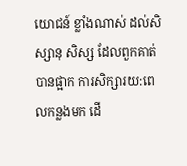យោជន៍ ខ្លាំងណាស់ ដល់សិស្សានុ សិស្ស ដែលពួកគាត់បានផ្អាក ការសិក្សារយ:ពេលកន្លងមក ដើ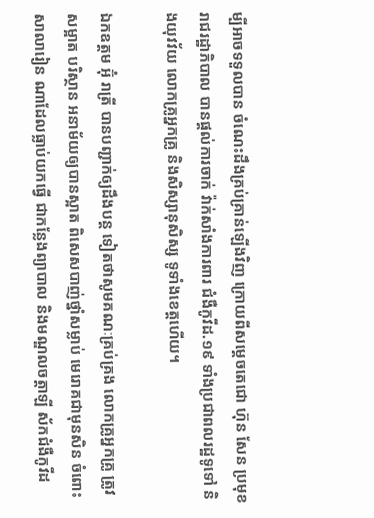ម្បីអាចទទួលបាន ចំណេះដឹងគ្រប់គ្រាន់ឡើងវិញ ក្រោយពីសម្តេចតេជោ ហ៊ុន សែន ប្រមុខរាជរដ្ឋាភិបាល បានផ្តល់ការចាក់ វ៉ាក់សាំងការពារ ជំងឺកូវីដ.១៩ ទាំងប្រជាពលរដ្ឋទូទៅ និងយុវវ័យ លោកគ្រូអ្នកគ្រូ និងសិស្សានុសិស្ស ទូទាំងខេត្តហើយ។

ឯកឧត្តម អ៊ុំ រាត្រី បានបញ្ជាក់ឲ្យដឹងបន្ត ទៀតថាសូមគណៈគ្រប់គ្រង លោកគ្រូអ្នកគ្រូ ត្រូវសម្អាត បរិស្ថាន អនាម័យឲ្យបានស្អាត ពិសេសបាញ់ថ្នាំសម្លាប់ មេរោគជាមុនសិន ចំពោះសាលារៀន ណាដែលធ្លាប់យកធ្វើ ជាកន្លែងព្យាបាល និងមណ្ឌលចត្តាឡី ស័កជំងឺកូវីដ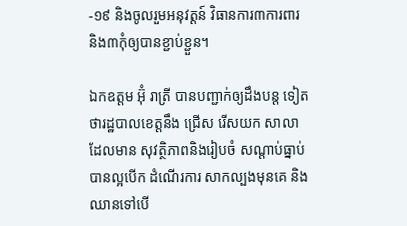-១៩ និងចូលរួមអនុវត្តន៍ វិធានការ៣ការពារ  និង៣កុំឲ្យបានខ្ជាប់ខ្ជួន។

ឯកឧត្តម អ៊ុំ រាត្រី បានបញ្ជាក់ឲ្យដឹងបន្ត ទៀតថារដ្ឋបាលខេត្តនឹង ជ្រើស រើសយក សាលាដែលមាន សុវត្ថិភាពនិងរៀបចំ សណ្តាប់ធ្នាប់ បានល្អបើក ដំណើរការ សាកល្បងមុនគេ និងឈានទៅបើ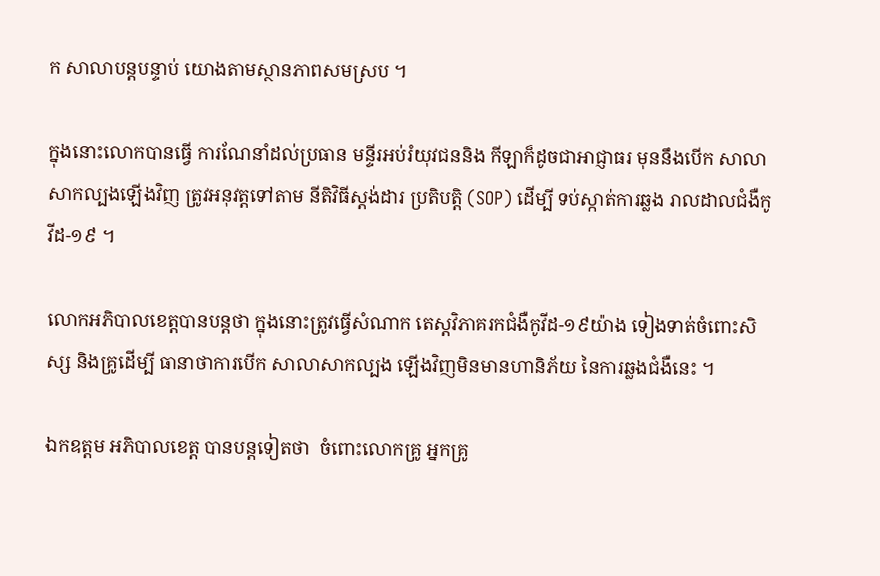ក សាលាបន្តបន្ទាប់ យោងតាមស្ថានភាពសមស្រប ។

ក្នុងនោះលោកបានធ្វើ ការណែនាំដល់ប្រធាន មន្ទីរអប់រំយុវជននិង កីឡាក៏ដូចជាអាជ្ញាធរ មុននឹងបើក សាលាសាកល្បងឡើងវិញ ត្រូវអនុវត្តទៅតាម នីតិវិធីស្តង់ដារ ប្រតិបត្តិ (SOP) ដើម្បី ទប់ស្កាត់ការឆ្លង រាលដាលជំងឺកូវីដ-១៩ ។

លោកអភិបាលខេត្តបានបន្តថា ក្នុងនោះត្រូវធ្វើសំណាក តេស្តវិភាគរកជំងឺកូវីដ-១៩យ៉ាង ទៀងទាត់ចំពោះសិស្ស និងគ្រូដើម្បី ធានាថាការបើក សាលាសាកល្បង ឡើងវិញមិនមានហានិភ័យ នៃការឆ្លងជំងឺនេះ ។

ឯកឧត្តម អភិបាលខេត្ត បានបន្តទៀតថា  ចំពោះលោកគ្រូ អ្នកគ្រូ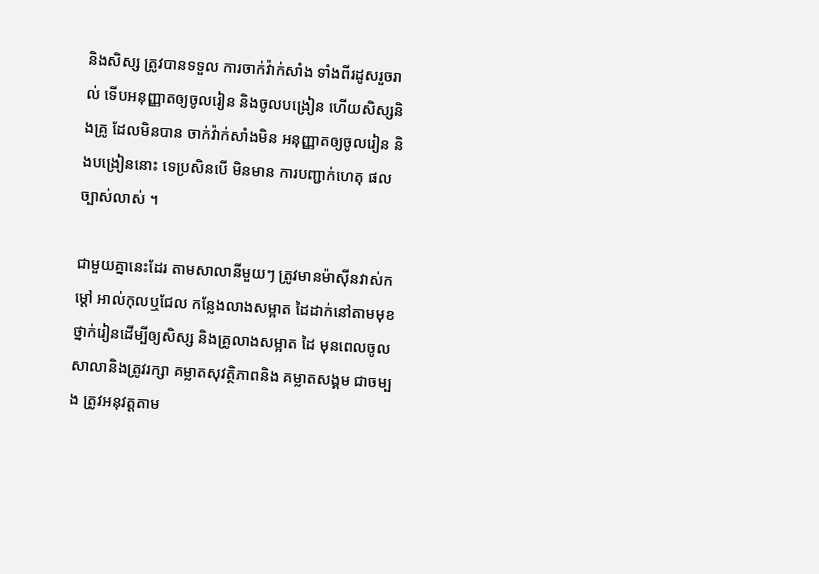និងសិស្ស ត្រូវបានទទួល ការចាក់វ៉ាក់សាំង ទាំងពីរដូសរួចរាល់ ទើបអនុញ្ញាតឲ្យចូលរៀន និងចូលបង្រៀន ហើយសិស្សនិងគ្រូ ដែលមិនបាន ចាក់វ៉ាក់សាំងមិន អនុញ្ញាតឲ្យចូលរៀន និងបង្រៀននោះ ទេប្រសិនបើ មិនមាន ការបញ្ជាក់ហេតុ ផល ច្បាស់លាស់ ។

ជាមួយគ្នានេះដែរ តាមសាលានីមួយៗ ត្រូវមានម៉ាស៊ីនវាស់កម្តៅ អាល់កុលឬជែល កន្លែងលាងសម្អាត ដៃដាក់នៅតាមមុខ ថ្នាក់រៀនដើម្បីឲ្យសិស្ស និងគ្រូលាងសម្អាត ដៃ មុនពេលចូល សាលានិងត្រូវរក្សា គម្លាតសុវត្ថិភាពនិង គម្លាតសង្គម ជាចម្បង ត្រូវអនុវត្តតាម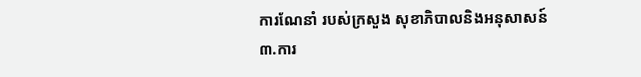ការណែនាំ របស់ក្រសួង សុខាភិបាលនិងអនុសាសន៍ ៣.ការ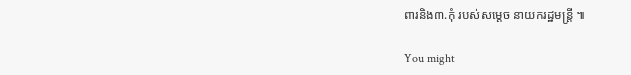ពារនិង៣.កុំ របស់សម្តេច នាយករដ្ឋមន្ត្រី ៕

You might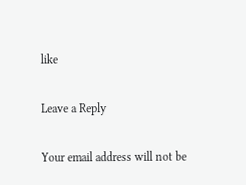like

Leave a Reply

Your email address will not be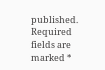published. Required fields are marked *